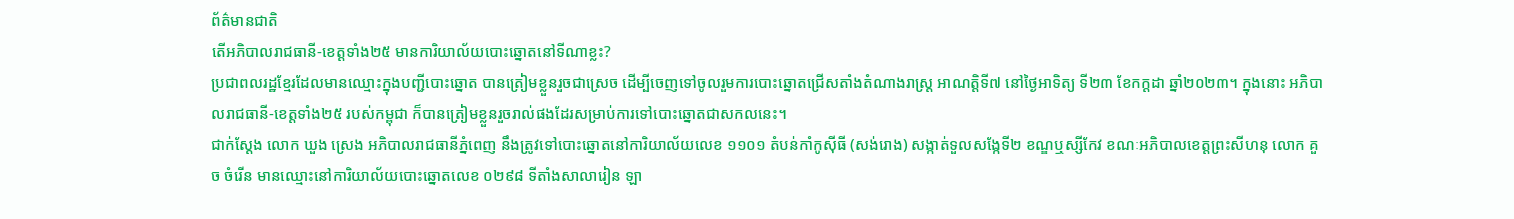ព័ត៌មានជាតិ
តើអភិបាលរាជធានី-ខេត្តទាំង២៥ មានការិយាល័យបោះឆ្នោតនៅទីណាខ្លះ?
ប្រជាពលរដ្ឋខ្មែរដែលមានឈ្មោះក្នុងបញ្ជីបោះឆ្នោត បានត្រៀមខ្លួនរួចជាស្រេច ដើម្បីចេញទៅចូលរួមការបោះឆ្នោតជ្រើសតាំងតំណាងរាស្រ្ត អាណត្តិទី៧ នៅថ្ងៃអាទិត្យ ទី២៣ ខែកក្ដដា ឆ្នាំ២០២៣។ ក្នុងនោះ អភិបាលរាជធានី-ខេត្តទាំង២៥ របស់កម្ពុជា ក៏បានត្រៀមខ្លួនរួចរាល់ផងដែរសម្រាប់ការទៅបោះឆ្នោតជាសកលនេះ។
ជាក់ស្ដែង លោក ឃួង ស្រេង អភិបាលរាជធានីភ្នំពេញ នឹងត្រូវទៅបោះឆ្នោតនៅការិយាល័យលេខ ១១០១ តំបន់កាំកូស៊ីធី (សង់រោង) សង្កាត់ទួលសង្កែទី២ ខណ្ឌឬស្សីកែវ ខណៈអភិបាលខេត្តព្រះសីហនុ លោក គួច ចំរើន មានឈ្មោះនៅការិយាល័យបោះឆ្នោតលេខ ០២៩៨ ទីតាំងសាលារៀន ឡា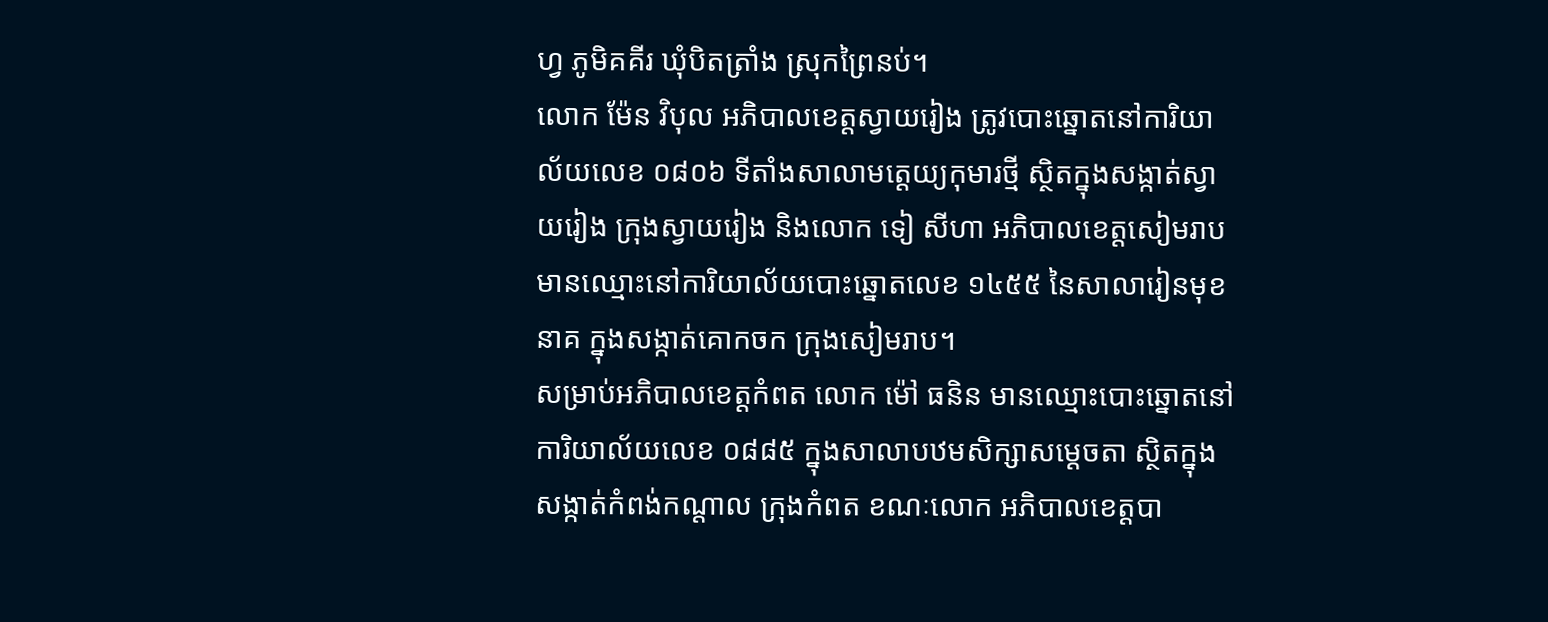ហ្វ ភូមិគគីរ ឃុំបិតត្រាំង ស្រុកព្រៃនប់។
លោក ម៉ែន វិបុល អភិបាលខេត្តស្វាយរៀង ត្រូវបោះឆ្នោតនៅការិយាល័យលេខ ០៨០៦ ទីតាំងសាលាមត្តេយ្យកុមារថ្មី ស្ថិតក្នុងសង្កាត់ស្វាយរៀង ក្រុងស្វាយរៀង និងលោក ទៀ សីហា អភិបាលខេត្តសៀមរាប មានឈ្មោះនៅការិយាល័យបោះឆ្នោតលេខ ១៤៥៥ នៃសាលារៀនមុខនាគ ក្នុងសង្កាត់គោកចក ក្រុងសៀមរាប។
សម្រាប់អភិបាលខេត្តកំពត លោក ម៉ៅ ធនិន មានឈ្មោះបោះឆ្នោតនៅការិយាល័យលេខ ០៨៨៥ ក្នុងសាលាបឋមសិក្សាសម្ដេចតា ស្ថិតក្នុងសង្កាត់កំពង់កណ្តាល ក្រុងកំពត ខណៈលោក អភិបាលខេត្តបា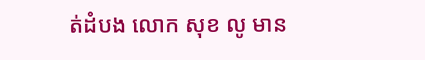ត់ដំបង លោក សុខ លូ មាន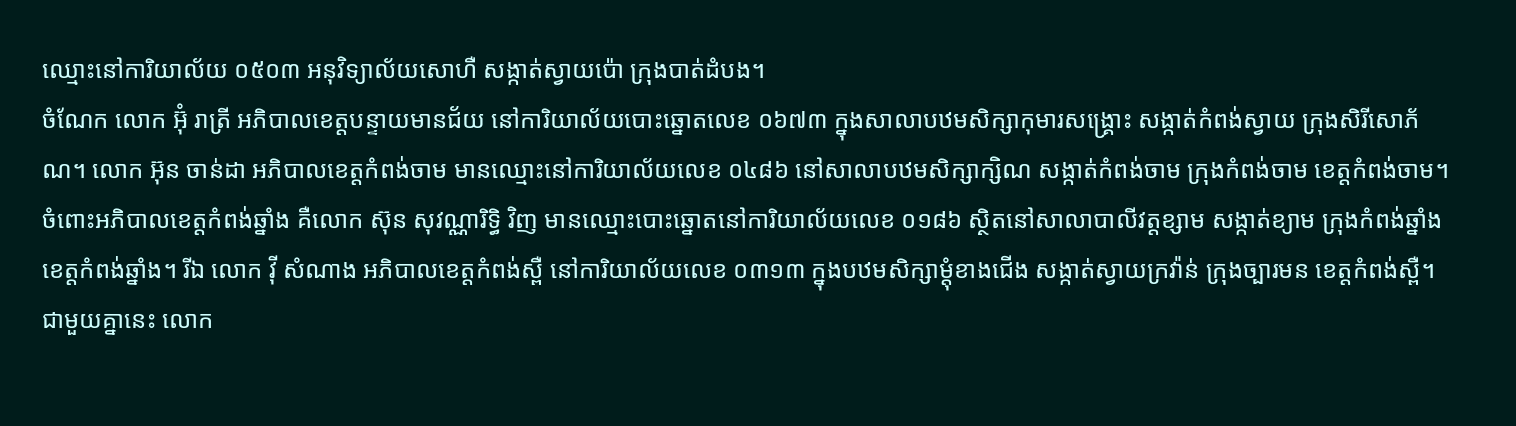ឈ្មោះនៅការិយាល័យ ០៥០៣ អនុវិទ្យាល័យសោហឺ សង្កាត់ស្វាយប៉ោ ក្រុងបាត់ដំបង។
ចំណែក លោក អ៊ុំ រាត្រី អភិបាលខេត្តបន្ទាយមានជ័យ នៅការិយាល័យបោះឆ្នោតលេខ ០៦៧៣ ក្នុងសាលាបឋមសិក្សាកុមារសង្គ្រោះ សង្កាត់កំពង់ស្វាយ ក្រុងសិរីសោភ័ណ។ លោក អ៊ុន ចាន់ដា អភិបាលខេត្តកំពង់ចាម មានឈ្មោះនៅការិយាល័យលេខ ០៤៨៦ នៅសាលាបឋមសិក្សាក្សិណ សង្កាត់កំពង់ចាម ក្រុងកំពង់ចាម ខេត្តកំពង់ចាម។
ចំពោះអភិបាលខេត្តកំពង់ឆ្នាំង គឺលោក ស៊ុន សុវណ្ណារិទ្ធិ វិញ មានឈ្មោះបោះឆ្នោតនៅការិយាល័យលេខ ០១៨៦ ស្ថិតនៅសាលាបាលីវត្តខ្សាម សង្កាត់ខ្យាម ក្រុងកំពង់ឆ្នាំង ខេត្តកំពង់ឆ្នាំង។ រីឯ លោក វ៉ី សំណាង អភិបាលខេត្តកំពង់ស្ពឺ នៅការិយាល័យលេខ ០៣១៣ ក្នុងបឋមសិក្សាម្តុំខាងជើង សង្កាត់ស្វាយក្រវ៉ាន់ ក្រុងច្បារមន ខេត្តកំពង់ស្ពឺ។
ជាមួយគ្នានេះ លោក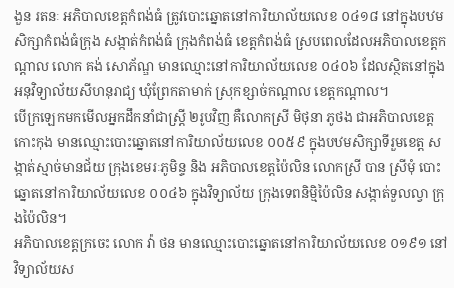ងួន រតនៈ អភិបាលខេត្តកំពង់ធំ ត្រូវបោះឆ្នោតនៅការិយាល័យលេខ ០៤១៨ នៅក្នុងបឋមសិក្សាកំពង់ធំក្រុង សង្កាត់កំពង់ធំ ក្រុងកំពង់ធំ ខេត្តកំពង់ធំ ស្របពេលដែលអភិបាលខេត្តកណ្តាល លោក គង់ សោភ័ណ្ឌ មានឈ្មោះនៅការិយាល័យលេខ ០៤០៦ ដែលស្ថិតនៅក្នុងអនុវិទ្យាល័យសីហនុរាជ្យ ឃុំព្រែកតាមាក់ ស្រុកខ្សាច់កណ្តាល ខេត្តកណ្តាល។
បើក្រឡេកមកមើលអ្នកដឹកនាំជាស្ត្រី ២រូបវិញ គឺលោកស្រី មិថុនា ភូថង ជាអភិបាលខេត្តកោះកុង មានឈ្មោះបោះឆ្នោតនៅការិយាល័យលេខ ០០៥៩ ក្នុងបឋមសិក្សាទីរួមខេត្ត សង្កាត់ស្មាច់មានជ័យ ក្រុងខេមរៈភូមិន្ទ និង អភិបាលខេត្តប៉ៃលិន លោកស្រី បាន ស្រីមុំ បោះឆ្នោតនៅការិយាល័យលេខ ០០៤៦ ក្នុងវិទ្យាល័យ ក្រុងទេពនិម្មិប៉ៃលិន សង្កាត់ទួលល្វា ក្រុងប៉ៃលិន។
អភិបាលខេត្តក្រចេះ លោក វ៉ា ថន មានឈ្មោះបោះឆ្នោតនៅការិយាល័យលេខ ០១៩១ នៅវិទ្យាល័យស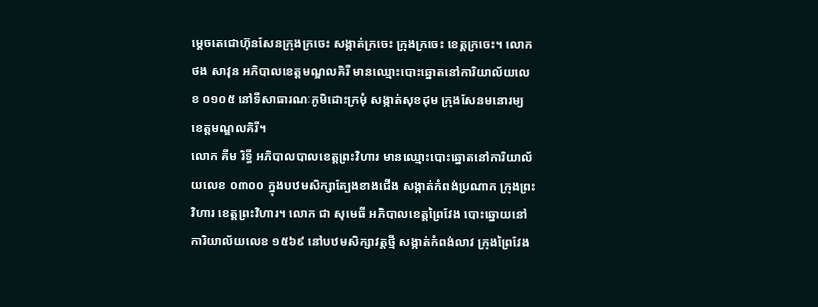ម្តេចតេជោហ៊ុនសែនក្រុងក្រចេះ សង្កាត់ក្រចេះ ក្រុងក្រចេះ ខេត្តក្រចេះ។ លោក ថង សាវុន អភិបាលខេត្តមណ្ឌលគិរី មានឈ្មោះបោះឆ្នោតនៅការិយាល័យលេខ ០១០៥ នៅទីសាធារណៈភូមិដោះក្រមុំ សង្កាត់សុខដុម ក្រុងសែនមនោរម្យ ខេត្តមណ្ឌលគិរី។
លោក គីម រិទ្ធី អភិបាលបាលខេត្តព្រះវិហារ មានឈ្មោះបោះឆ្នោតនៅការិយាល័យលេខ ០៣០០ ក្នុងបឋមសិក្សាត្បែងខាងជើង សង្កាត់កំពង់ប្រណាក ក្រុងព្រះវិហារ ខេត្តព្រះវិហារ។ លោក ជា សុមេធី អភិបាលខេត្តព្រៃវែង បោះឆ្នោយនៅការិយាល័យលេខ ១៥៦៩ នៅបឋមសិក្សាវត្តថ្មី សង្កាត់កំពង់លាវ ក្រុងព្រៃវែង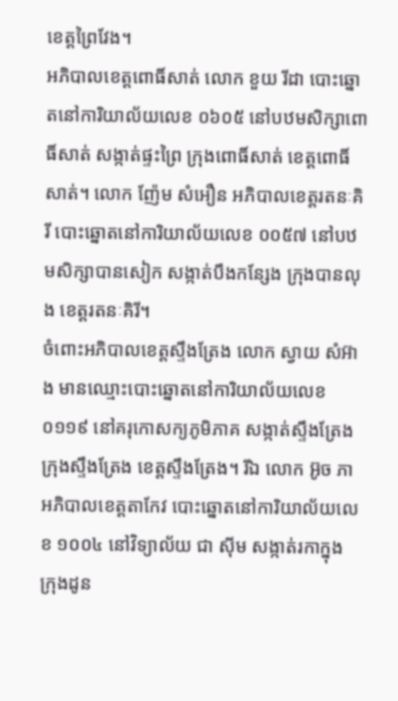ខេត្តព្រៃវែង។
អភិបាលខេត្តពោធិ៍សាត់ លោក ខួយ រីដា បោះឆ្នោតនៅការិយាល័យលេខ ០៦០៥ នៅបឋមសិក្សាពោធិ៍សាត់ សង្កាត់ផ្ទះព្រៃ ក្រុងពោធិ៍សាត់ ខេត្តពោធិ៍សាត់។ លោក ញ៉ែម សំអឿន អភិបាលខេត្តរតនៈគិរី បោះឆ្នោតនៅការិយាល័យលេខ ០០៥៧ នៅបឋមសិក្សាបានសៀក សង្កាត់បឹងកន្សែង ក្រុងបានលុង ខេត្តរតនៈគិរី។
ចំពោះអភិបាលខេត្តស្ទឹងត្រែង លោក ស្វាយ សំអ៊ាង មានឈ្មោះបោះឆ្នោតនៅការិយាល័យលេខ ០១១៩ នៅគរុកោសក្យភូមិភាគ សង្កាត់ស្ទឹងត្រែង ក្រុងស្ទឹងត្រែង ខេត្តស្ទឹងត្រែង។ រីឯ លោក អ៊ូច ភា អភិបាលខេត្តតាកែវ បោះឆ្នោតនៅការិយាល័យលេខ ១០០៤ នៅវិទ្យាល័យ ជា ស៊ីម សង្កាត់រកាក្នុង ក្រុងដូន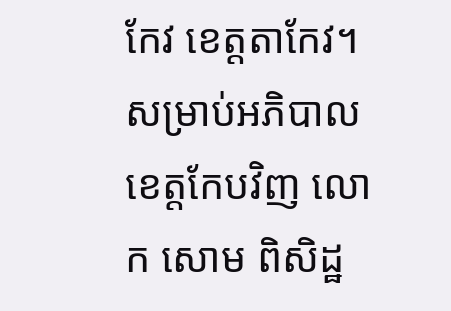កែវ ខេត្តតាកែវ។
សម្រាប់អភិបាលខេត្តកែបវិញ លោក សោម ពិសិដ្ឋ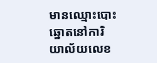មានឈ្មោះបោះឆ្នោតនៅការិយាល័យលេខ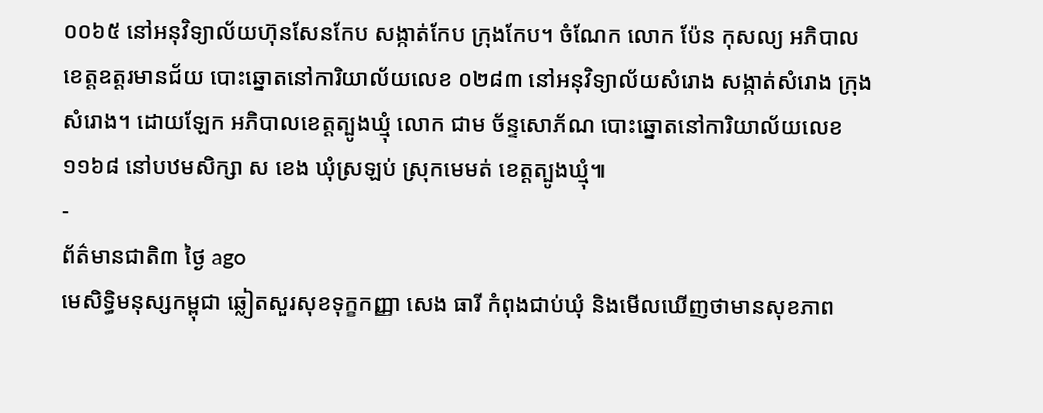០០៦៥ នៅអនុវិទ្យាល័យហ៊ុនសែនកែប សង្កាត់កែប ក្រុងកែប។ ចំណែក លោក ប៉ែន កុសល្យ អភិបាលខេត្តឧត្តរមានជ័យ បោះឆ្នោតនៅការិយាល័យលេខ ០២៨៣ នៅអនុវិទ្យាល័យសំរោង សង្កាត់សំរោង ក្រុងសំរោង។ ដោយឡែក អភិបាលខេត្តត្បូងឃ្មុំ លោក ជាម ច័ន្ទសោភ័ណ បោះឆ្នោតនៅការិយាល័យលេខ ១១៦៨ នៅបឋមសិក្សា ស ខេង ឃុំស្រឡប់ ស្រុកមេមត់ ខេត្តត្បូងឃ្មុំ៕
-
ព័ត៌មានជាតិ៣ ថ្ងៃ ago
មេសិទ្ធិមនុស្សកម្ពុជា ឆ្លៀតសួរសុខទុក្ខកញ្ញា សេង ធារី កំពុងជាប់ឃុំ និងមើលឃើញថាមានសុខភាព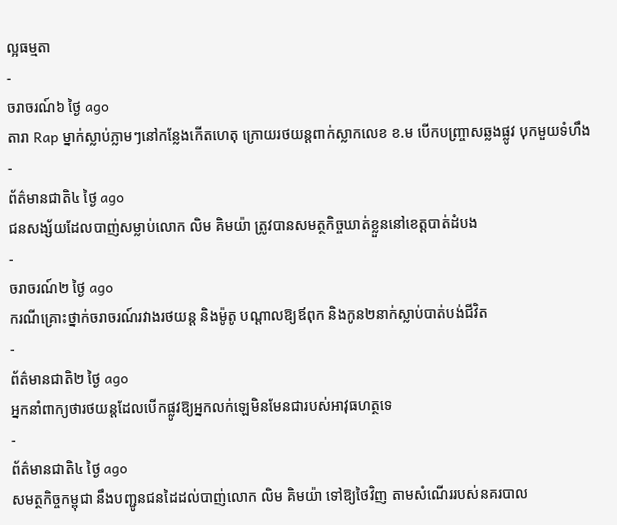ល្អធម្មតា
-
ចរាចរណ៍៦ ថ្ងៃ ago
តារា Rap ម្នាក់ស្លាប់ភ្លាមៗនៅកន្លែងកើតហេតុ ក្រោយរថយន្ដពាក់ស្លាកលេខ ខ.ម បើកបញ្ច្រាសឆ្លងផ្លូវ បុកមួយទំហឹង
-
ព័ត៌មានជាតិ៤ ថ្ងៃ ago
ជនសង្ស័យដែលបាញ់សម្លាប់លោក លិម គិមយ៉ា ត្រូវបានសមត្ថកិច្ចឃាត់ខ្លួននៅខេត្តបាត់ដំបង
-
ចរាចរណ៍២ ថ្ងៃ ago
ករណីគ្រោះថ្នាក់ចរាចរណ៍រវាងរថយន្ត និងម៉ូតូ បណ្ដាលឱ្យឪពុក និងកូន២នាក់ស្លាប់បាត់បង់ជីវិត
-
ព័ត៌មានជាតិ២ ថ្ងៃ ago
អ្នកនាំពាក្យថារថយន្តដែលបើកផ្លូវឱ្យអ្នកលក់ឡេមិនមែនជារបស់អាវុធហត្ថទេ
-
ព័ត៌មានជាតិ៤ ថ្ងៃ ago
សមត្ថកិច្ចកម្ពុជា នឹងបញ្ជូនជនដៃដល់បាញ់លោក លិម គិមយ៉ា ទៅឱ្យថៃវិញ តាមសំណើររបស់នគរបាល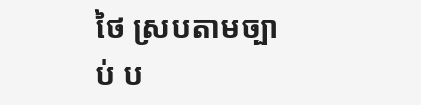ថៃ ស្របតាមច្បាប់ ប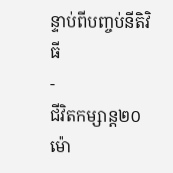ន្ទាប់ពីបញ្ចប់នីតិវិធី
-
ជីវិតកម្សាន្ដ២០ ម៉ោ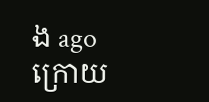ង ago
ក្រោយ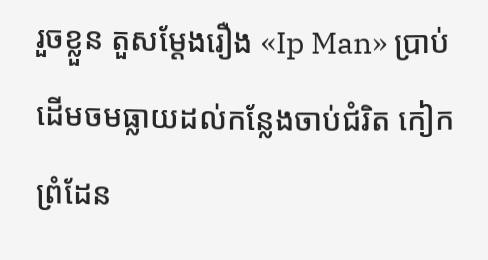រួចខ្លួន តួសម្ដែងរឿង «Ip Man» ប្រាប់ដើមចមធ្លាយដល់កន្លែងចាប់ជំរិត កៀកព្រំដែន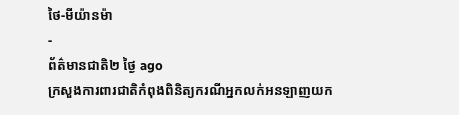ថៃ-មីយ៉ានម៉ា
-
ព័ត៌មានជាតិ២ ថ្ងៃ ago
ក្រសួងការពារជាតិកំពុងពិនិត្យករណីអ្នកលក់អនឡាញយក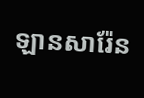ឡានសារ៉ែន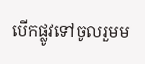បើកផ្លូវទៅចូលរួមម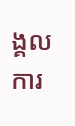ង្គលការ